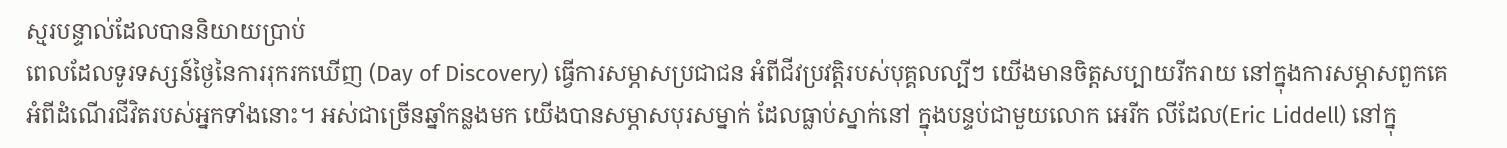ស្មរបន្ទាល់ដែលបាននិយាយប្រាប់
ពេលដែលទូរទស្សន៍ថ្ងៃនៃការរុករកឃើញ (Day of Discovery) ធ្វើការសម្ភាសប្រជាជន អំពីជីវប្រវត្តិរបស់បុគ្គលល្បីៗ យើងមានចិត្តសប្បាយរីករាយ នៅក្នុងការសម្ភាសពួកគេ អំពីដំណើរជីវិតរបស់អ្នកទាំងនោះ។ អស់ជាច្រើនឆ្នាំកន្លងមក យើងបានសម្ភាសបុរសម្នាក់ ដែលធ្លាប់ស្នាក់នៅ ក្នុងបន្ទប់ជាមួយលោក អេរីក លីដែល(Eric Liddell) នៅក្នុ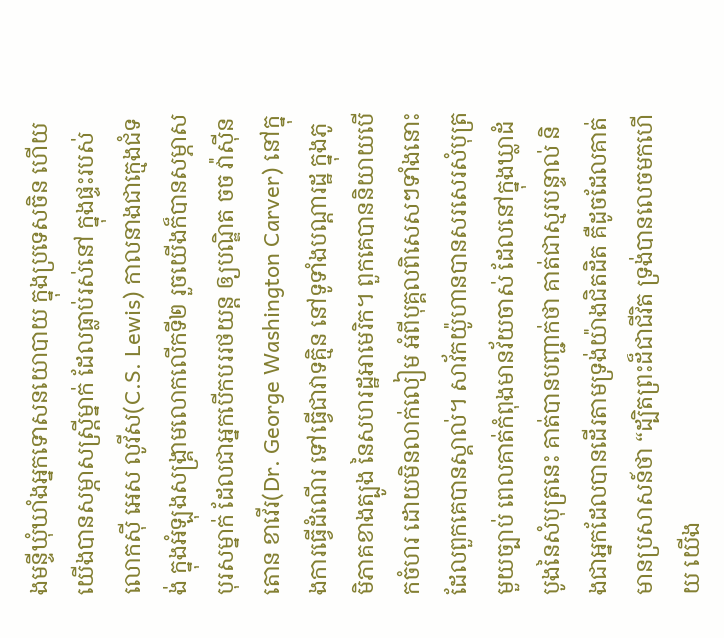ងមន្ទីឃុំឃាំងអ្នកទោសនយោបាយ ក្នុងប្រទេសចិន ហើយយើងបានសម្ភាសស្រ្តីម្នាក់ ដែលធ្លាប់រស់នៅ ក្នុងផ្ទះរបស់លោកស៊ី អេស លូវីស(C.S. Lewis) កាលនាងជាក្មេងជំទង់ ក្នុងអំឡុងសង្គ្រាមលោកលើកទី២ រួចយើងក៏បានសម្ភាសបុរសម្នាក់ ដែលជាអ្នកបើកបររថយន្ត ឲ្យបណ្ឌិត ចច វ៉ាស៊ីនតោន ខាវើរ(Dr. George Washington Carver) នៅក្នុងការធ្វើដំណើរ ទៅធ្វើជាវាទគ្មិន នៅទូទាំងបណ្តារដ្ឋ ក្នុងភូមិភាគខាងត្បូង នៃសហរដ្ឋអាមេរិក។ ពួកគេបាននិយាយបើកចំហរ ដោយមិនលាក់លៀម អំពីបុគ្គលពិសេសៗទាំងនោះ ដែលពួកគេបានស្គាល់។ សាវ័កយ៉ូហានបានសរសេរសំបុត្រមួយច្បាប់ ពេលគាត់កំពុងមានវ័យចាស់ ដែលនៅក្នុងឃ្លាដំបូងនៃសំបុត្រនេះ គាត់បានបញ្ជាក់ថា គាត់ជាស្មរបន្ទាល់ និងជាអ្នកដែលបានដើរតាមទ្រង់យ៉ាងជិតដិត គឺដូចដែលគាត់មានប្រសាសន៍ថា “ដ្បិតព្រះដ៏ជាជីវិត ទ្រង់បានលេចមកហើយ យើង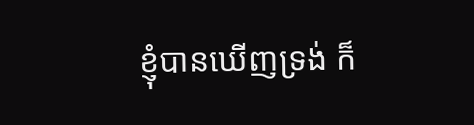ខ្ញុំបានឃើញទ្រង់ ក៏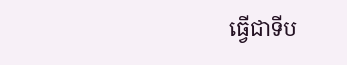ធ្វើជាទីប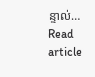ន្ទាល់…
Read article